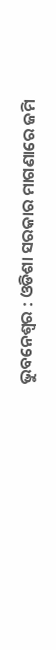ଭୁବନେଶ୍ୱର : ଓଡିଶା ସରକାର ମାଗଣାରେ ଜମି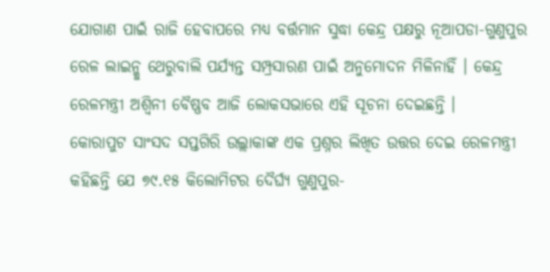ଯୋଗାଣ ପାଇଁ ରାଜି ହେବାପରେ ମଧ୍ୟ ବର୍ତ୍ତମାନ ସୁଦ୍ଧା କେନ୍ଦ୍ର ପକ୍ଷରୁ ନୂଆପଡା-ଗୁଣୁପୁର ରେଳ ଲାଇନ୍କୁ ଥେରୁବାଲି ପର୍ଯ୍ୟନ୍ତ ସମ୍ପ୍ରସାରଣ ପାଇଁ ଅନୁମୋଦନ ମିଳିନାହିଁ । କେନ୍ଦ୍ର ରେଳମନ୍ତ୍ରୀ ଅଶ୍ୱିନୀ ବୈଷ୍ଣବ ଆଜି ଲୋକସଭାରେ ଏହି ସୂଚନା ଦେଇଛନ୍ତି ।
କୋରାପୁଟ ସାଂସଦ ସପ୍ତଗିରି ଉଲ୍ଲାକାଙ୍କ ଏକ ପ୍ରଶ୍ନର ଲିଖିତ ଉତ୍ତର ଦେଇ ରେଳମନ୍ତ୍ରୀ କହିଛନ୍ତି ଯେ ୭୯.୧୫ କିଲୋମିଟର ଦୈର୍ଘ୍ୟ ଗୁଣୁପୁର-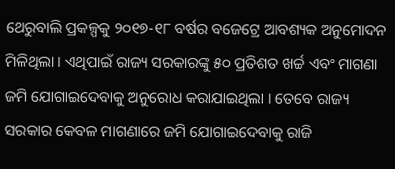ଥେରୁବାଲି ପ୍ରକଳ୍ପକୁ ୨୦୧୭-୧୮ ବର୍ଷର ବଜେଟ୍ରେ ଆବଶ୍ୟକ ଅନୁମୋଦନ ମିଳିଥିଲା । ଏଥିପାଇଁ ରାଜ୍ୟ ସରକାରଙ୍କୁ ୫୦ ପ୍ରତିଶତ ଖର୍ଚ୍ଚ ଏବଂ ମାଗଣା ଜମି ଯୋଗାଇଦେବାକୁ ଅନୁରୋଧ କରାଯାଇଥିଲା । ତେବେ ରାଜ୍ୟ ସରକାର କେବଳ ମାଗଣାରେ ଜମି ଯୋଗାଇଦେବାକୁ ରାଜି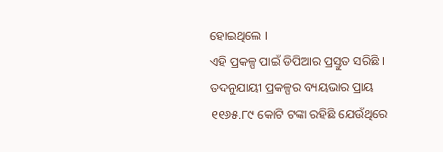ହୋଇଥିଲେ ।
ଏହି ପ୍ରକଳ୍ପ ପାଇଁ ଡିପିଆର ପ୍ରସ୍ତୁତ ସରିଛି । ତଦନୁଯାୟୀ ପ୍ରକଳ୍ପର ବ୍ୟୟଭାର ପ୍ରାୟ ୧୧୬୫.୮୯ କୋଟି ଟଙ୍କା ରହିଛି ଯେଉଁଥିରେ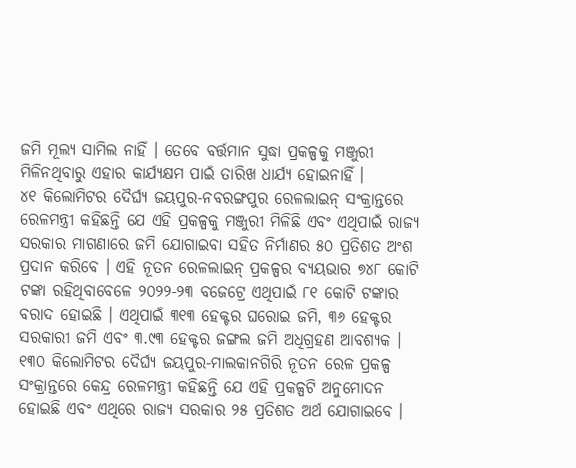ଜମି ମୂଲ୍ୟ ସାମିଲ ନାହିଁ । ତେବେ ବର୍ତ୍ତମାନ ସୁଦ୍ଧା ପ୍ରକଳ୍ପକୁ ମଞ୍ଜୁରୀ ମିଳିନଥିବାରୁ ଏହାର କାର୍ଯ୍ୟକ୍ଷମ ପାଇଁ ତାରିଖ ଧାର୍ଯ୍ୟ ହୋଇନାହିଁ ।
୪୧ କିଲୋମିଟର ଦୈର୍ଘ୍ୟ ଜୟପୁର-ନବରଙ୍ଗପୁର ରେଳଲାଇନ୍ ସଂକ୍ରାନ୍ତରେ ରେଳମନ୍ତ୍ରୀ କହିଛନ୍ତି ଯେ ଏହି ପ୍ରକଳ୍ପକୁ ମଞ୍ଜୁରୀ ମିଳିଛି ଏବଂ ଏଥିପାଇଁ ରାଜ୍ୟ ସରକାର ମାଗଣାରେ ଜମି ଯୋଗାଇବା ସହିତ ନିର୍ମାଣର ୫୦ ପ୍ରତିଶତ ଅଂଶ ପ୍ରଦାନ କରିବେ । ଏହି ନୂତନ ରେଳଲାଇନ୍ ପ୍ରକଳ୍ପର ବ୍ୟୟଭାର ୭୪୮ କୋଟି ଟଙ୍କା ରହିଥିବାବେଳେ ୨୦୨୨-୨୩ ବଜେଟ୍ରେ ଏଥିପାଇଁ ୮୧ କୋଟି ଟଙ୍କାର ବରାଦ ହୋଇଛି । ଏଥିପାଇଁ ୩୧୩ ହେକ୍ଟର ଘରୋଇ ଜମି, ୩୬ ହେକ୍ଟର ସରକାରୀ ଜମି ଏବଂ ୩.୯୩ ହେକ୍ଟର ଜଙ୍ଗଲ ଜମି ଅଧିଗ୍ରହଣ ଆବଶ୍ୟକ ।
୧୩୦ କିଲୋମିଟର ଦୈର୍ଘ୍ୟ ଜୟପୁର-ମାଲକାନଗିରି ନୂତନ ରେଳ ପ୍ରକଳ୍ପ ସଂକ୍ରାନ୍ତରେ କେନ୍ଦ୍ର ରେଳମନ୍ତ୍ରୀ କହିଛନ୍ତି ଯେ ଏହି ପ୍ରକଳ୍ପଟି ଅନୁମୋଦନ ହୋଇଛି ଏବଂ ଏଥିରେ ରାଜ୍ୟ ସରକାର ୨୫ ପ୍ରତିଶତ ଅର୍ଥ ଯୋଗାଇବେ ।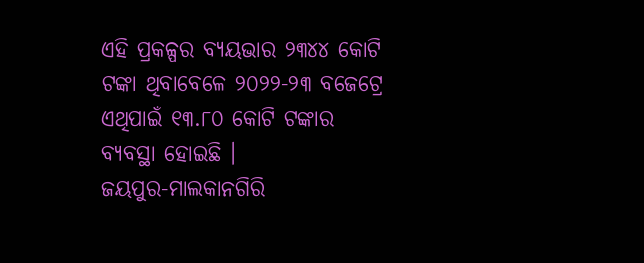ଏହି ପ୍ରକଳ୍ପର ବ୍ୟୟଭାର ୨୩୪୪ କୋଟି ଟଙ୍କା ଥିବାବେଳେ ୨୦୨୨-୨୩ ବଜେଟ୍ରେ ଏଥିପାଇଁ ୧୩.୮୦ କୋଟି ଟଙ୍କାର ବ୍ୟବସ୍ଥା ହୋଇଛି ।
ଜୟପୁର-ମାଲକାନଗିରି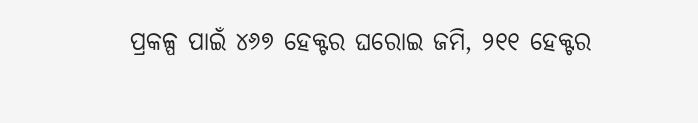ପ୍ରକଳ୍ପ ପାଇଁ ୪୬୭ ହେକ୍ଟର ଘରୋଇ ଜମି, ୨୧୧ ହେକ୍ଟର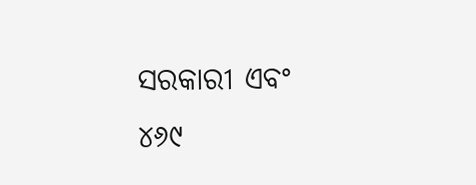ସରକାରୀ ଏବଂ ୪୬୯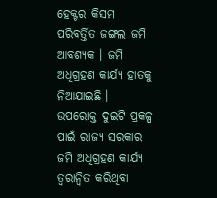ହେକ୍ଟର କିସମ ପରିବର୍ତ୍ତିତ ଜଙ୍ଗଲ ଜମି ଆବଶ୍ୟକ । ଜମି ଅଧିଗ୍ରହଣ କାର୍ଯ୍ୟ ହାତକୁ ନିଆଯାଇଛି । ଉପରୋକ୍ତ ଦୁଇଟି ପ୍ରକଳ୍ପ ପାଇଁ ରାଜ୍ୟ ସରକାର ଜମି ଅଧିଗ୍ରହଣ କାର୍ଯ୍ୟ ତ୍ୱରାନ୍ୱିତ କରିଥିବା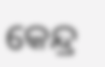କେନ୍ଦ୍ର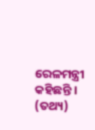ରେଳମନ୍ତ୍ରୀ କହିଛନ୍ତି । (ତଥ୍ୟ)